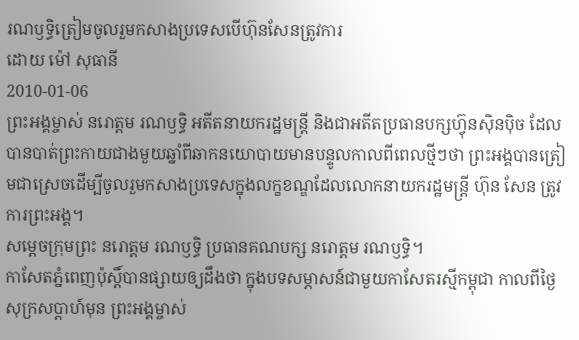រណឫទ្ធិត្រៀមចូលរួមកសាងប្រទេសបើហ៊ុនសែនត្រូវការ
ដោយ ម៉ៅ សុធានី
2010-01-06
ព្រះអង្គម្ចាស់ នរោត្តម រណឫទ្ធិ អតីតនាយករដ្ឋមន្ត្រី និងជាអតីតប្រធានបក្សហ៊្វុនស៊ិនប៉ិច ដែលបានបាត់ព្រះកាយជាងមួយឆ្នាំពីឆាកនយោបាយមានបន្ទូលកាលពីពេលថ្មីៗថា ព្រះអង្គបានត្រៀមជាស្រេចដើម្បីចូលរួមកសាងប្រទេសក្នុងលក្ខខណ្ឌដែលលោកនាយករដ្ឋមន្ត្រី ហ៊ុន សែន ត្រូវការព្រះអង្គ។
សម្ដេចក្រុមព្រះ នរោត្ដម រណឫទ្ធិ ប្រធានគណបក្ស នរោត្ដម រណឫទ្ធិ។
កាសែតភ្នំពេញប៉ុស្តិ៍បានផ្សាយឲ្យដឹងថា ក្នុងបទសម្ភាសន៍ជាមួយកាសែតរស្មីកម្ពុជា កាលពីថ្ងៃសុក្រសប្តាហ៍មុន ព្រះអង្គម្ចាស់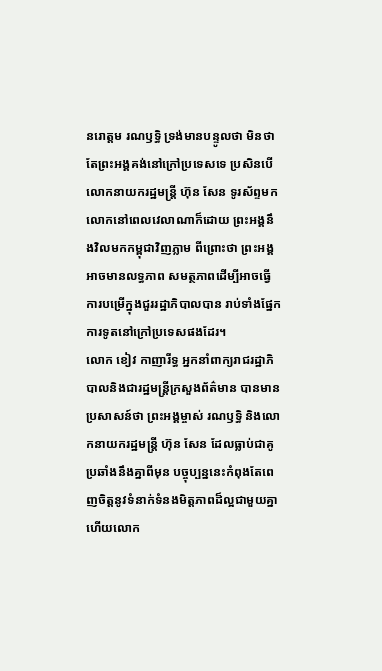នរោត្តម រណឫទ្ធិ ទ្រង់មានបន្ទូលថា មិនថាតែព្រះអង្គគង់នៅក្រៅប្រទេសទេ ប្រសិនបើលោកនាយករដ្ឋមន្ត្រី ហ៊ុន សែន ទូរស័ព្ទមកលោកនៅពេលវេលាណាក៏ដោយ ព្រះអង្គនឹងវិលមកកម្ពុជាវិញភ្លាម ពីព្រោះថា ព្រះអង្គអាចមានលទ្ធភាព សមត្ថភាពដើម្បីអាចធ្វើការបម្រើក្នុងជួររដ្ឋាភិបាលបាន រាប់ទាំងផ្នែកការទូតនៅក្រៅប្រទេសផងដែរ។
លោក ខៀវ កាញារីទ្ធ អ្នកនាំពាក្យរាជរដ្ឋាភិបាលនិងជារដ្ឋមន្ត្រីក្រសួងព័ត៌មាន បានមានប្រសាសន៍ថា ព្រះអង្គម្ចាស់ រណឫទិ្ធ និងលោកនាយករដ្ឋមន្ត្រី ហ៊ុន សែន ដែលធ្លាប់ជាគូប្រឆាំងនឹងគ្នាពីមុន បច្ចុប្បន្ននេះកំពុងតែពេញចិត្តនូវទំនាក់ទំនងមិត្តភាពដ៏ល្អជាមួយគ្នា ហើយលោក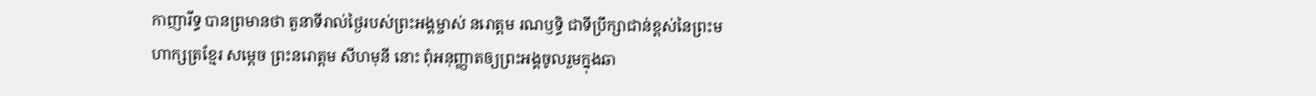កាញារីទ្ធ បានព្រមានថា តួនាទីរាល់ថ្ងៃរបស់ព្រះអង្គម្ចាស់ នរោត្តម រណឫទ្ធិ ជាទីប្រឹក្សាជាន់ខ្ពស់នៃព្រះមហាក្សត្រខ្មែរ សម្តេច ព្រះនរោត្តម សីហមុនី នោះ ពុំអនុញ្ញាតឲ្យព្រះអង្គចូលរួមក្នុងឆា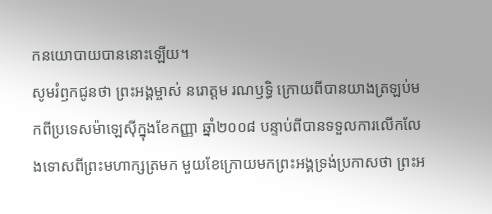កនយោបាយបាននោះឡើយ។
សូមរំឭកជូនថា ព្រះអង្គម្ចាស់ នរោត្តម រណឫទ្ធិ ក្រោយពីបានយាងត្រឡប់មកពីប្រទេសម៉ាឡេស៊ីក្នុងខែកញ្ញា ឆ្នាំ២០០៨ បន្ទាប់ពីបានទទួលការលើកលែងទោសពីព្រះមហាក្សត្រមក មួយខែក្រោយមកព្រះអង្គទ្រង់ប្រកាសថា ព្រះអ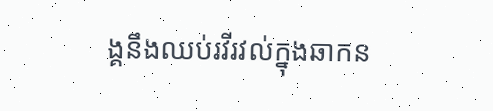ង្គនឹងឈប់រវីរវល់ក្នុងឆាកន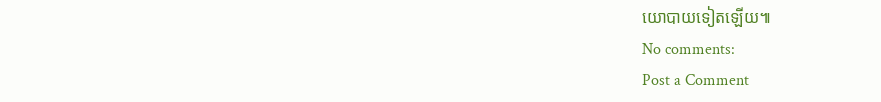យោបាយទៀតឡើយ៕
No comments:
Post a Comment